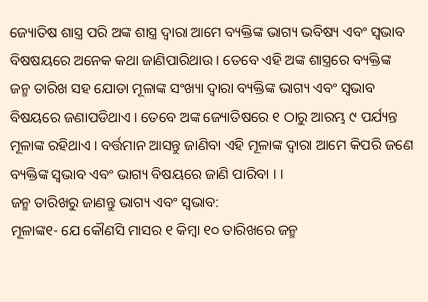ଜ୍ୟୋତିଷ ଶାସ୍ତ୍ର ପରି ଅଙ୍କ ଶାସ୍ତ୍ର ଦ୍ୱାରା ଆମେ ବ୍ୟକ୍ତିଙ୍କ ଭାଗ୍ୟ ଭବିଷ୍ୟ ଏବଂ ସ୍ୱଭାବ ବିଷଷୟରେ ଅନେକ କଥା ଜାଣିପାରିଥାଉ । ତେବେ ଏହି ଅଙ୍କ ଶାସ୍ତ୍ରରେ ବ୍ୟକ୍ତିଙ୍କ ଜନ୍ମ ତାରିଖ ସହ ଯୋଡା ମୂଳାଙ୍କ ସଂଖ୍ୟା ଦ୍ୱାରା ବ୍ୟକ୍ତିଙ୍କ ଭାଗ୍ୟ ଏବଂ ସ୍ୱଭାବ ବିଷୟରେ ଜଣାପଡିଥାଏ । ତେବେ ଅଙ୍କ ଜ୍ୟୋତିଷରେ ୧ ଠାରୁ ଆରମ୍ଭ ୯ ପର୍ଯ୍ୟନ୍ତ ମୂଳାଙ୍କ ରହିଥାଏ । ବର୍ତ୍ତମାନ ଆସନ୍ତୁ ଜାଣିବା ଏହି ମୂଳାଙ୍କ ଦ୍ୱାରା ଆମେ କିପରି ଜଣେ ବ୍ୟକ୍ତିଙ୍କ ସ୍ୱଭାବ ଏବଂ ଭାଗ୍ୟ ବିଷୟରେ ଜାଣି ପାରିବା । ।
ଜନ୍ମ ତାରିଖରୁ ଜାଣନ୍ତୁ ଭାଗ୍ୟ ଏବଂ ସ୍ୱଭାବ:
ମୂଳାଙ୍କ୧- ଯେ କୌଣସି ମାସର ୧ କିମ୍ବା ୧୦ ତାରିଖରେ ଜନ୍ମ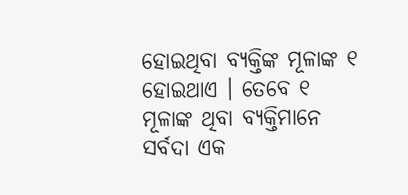ହୋଇଥିବା ବ୍ୟକ୍ତିଙ୍କ ମୂଳାଙ୍କ ୧ ହୋଇଥାଏ । ତେବେ ୧ ମୂଳାଙ୍କ ଥିବା ବ୍ୟକ୍ତିମାନେ ସର୍ବଦା ଏକ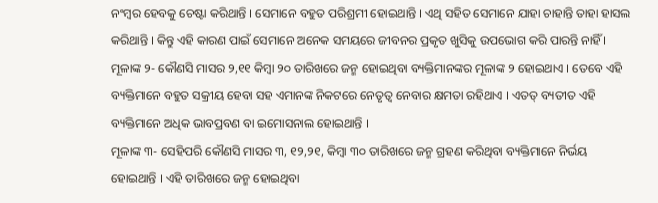ନଂମ୍ବର ହେବକୁ ଚେଷ୍ଟା କରିଥାନ୍ତି । ସେମାନେ ବହୁତ ପରିଶ୍ରମୀ ହୋଇଥାନ୍ତି । ଏଥି ସହିତ ସେମାନେ ଯାହା ଚାହାନ୍ତି ତାହା ହାସଲ କରିଥାନ୍ତି । କିନ୍ତୁ ଏହି କାରଣ ପାଇଁ ସେମାନେ ଅନେକ ସମୟରେ ଜୀବନର ପ୍ରକୃତ ଖୁସିକୁ ଉପଭୋଗ କରି ପାରନ୍ତି ନାହିଁ ।
ମୂଳାଙ୍କ ୨- କୌଣସି ମାସର ୨,୧୧ କିମ୍ବା ୨୦ ତାରିଖରେ ଜନ୍ମ ହୋଇଥିବା ବ୍ୟକ୍ତିମାନଙ୍କର ମୂଳାଙ୍କ ୨ ହୋଇଥାଏ । ତେବେ ଏହି ବ୍ୟକ୍ତିମାନେ ବହୁତ ସକ୍ରୀୟ ହେବା ସହ ଏମାନଙ୍କ ନିକଟରେ ନେତୃତ୍ୱ ନେବାର କ୍ଷମତା ରହିଥାଏ । ଏତତ୍ ବ୍ୟତୀତ ଏହି ବ୍ୟକ୍ତିମାନେ ଅଧିକ ଭାବପ୍ରବଣ ବା ଇମୋସନାଲ ହୋଇଥାନ୍ତି ।
ମୂଳାଙ୍କ ୩- ସେହିପରି କୌଣସି ମାସର ୩, ୧୨,୨୧, କିମ୍ବା ୩୦ ତାରିଖରେ ଜନ୍ମ ଗ୍ରହଣ କରିଥିବା ବ୍ୟକ୍ତିମାନେ ନିର୍ଭୟ ହୋଇଥାନ୍ତି । ଏହି ତାରିଖରେ ଜନ୍ମ ହୋଇଥିବା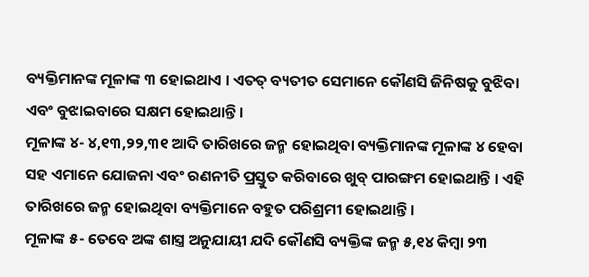ବ୍ୟକ୍ତିମାନଙ୍କ ମୂଳାଙ୍କ ୩ ହୋଇଥାଏ । ଏତତ୍ ବ୍ୟତୀତ ସେମାନେ କୌଣସି ଜିନିଷକୁ ବୁଝିବା ଏବଂ ବୁଝାଇବାରେ ସକ୍ଷମ ହୋଇଥାନ୍ତି ।
ମୂଳାଙ୍କ ୪- ୪,୧୩,୨୨,୩୧ ଆଦି ତାରିଖରେ ଜନ୍ମ ହୋଇଥିବା ବ୍ୟକ୍ତିମାନଙ୍କ ମୂଳାଙ୍କ ୪ ହେବା ସହ ଏମାନେ ଯୋଜନା ଏବଂ ରଣନୀତି ପ୍ରସ୍ତୁତ କରିବାରେ ଖୁବ୍ ପାରଙ୍ଗମ ହୋଇଥାନ୍ତି । ଏହି ତାରିଖରେ ଜନ୍ମ ହୋଇଥିବା ବ୍ୟକ୍ତିମାନେ ବହୁତ ପରିଶ୍ରମୀ ହୋଇଥାନ୍ତି ।
ମୂଳାଙ୍କ ୫- ତେବେ ଅଙ୍କ ଶାସ୍ତ୍ର ଅନୁଯାୟୀ ଯଦି କୌଣସି ବ୍ୟକ୍ତିଙ୍କ ଜନ୍ମ ୫,୧୪ କିମ୍ବା ୨୩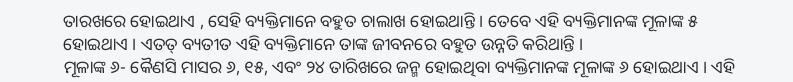ତାରଖରେ ହୋଇଥାଏ , ସେହି ବ୍ୟକ୍ତିମାନେ ବହୁତ ଚାଲାଖ ହୋଇଥାନ୍ତି । ତେବେ ଏହି ବ୍ୟକ୍ତିମାନଙ୍କ ମୂଳାଙ୍କ ୫ ହୋଇଥାଏ । ଏତତ୍ ବ୍ୟତୀତ ଏହି ବ୍ୟକ୍ତିମାନେ ତାଙ୍କ ଜୀବନରେ ବହୁତ ଉନ୍ନତି କରିଥାନ୍ତି ।
ମୂଳାଙ୍କ ୬- କୈଣସି ମାସର ୬, ୧୫, ଏବଂ ୨୪ ତାରିଖରେ ଜନ୍ମ ହୋଇଥିବା ବ୍ୟକ୍ତିମାନଙ୍କ ମୂଳାଙ୍କ ୬ ହୋଇଥାଏ । ଏହି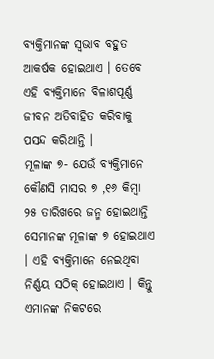ବ୍ୟକ୍ତିମାନଙ୍କ ସ୍ୱଭାବ ବହୁତ ଆକର୍ଷକ ହୋଇଥାଏ । ତେବେ ଏହି ବ୍ୟକ୍ତିମାନେ ବିଳାଶପୂର୍ଣ୍ଣ ଜୀବନ ଅତିବାହିତ କରିବାକୁ ପସନ୍ଦ କରିଥାନ୍ତି ।
ମୂଳାଙ୍କ ୭- ଯେଉଁ ବ୍ୟକ୍ତିମାନେ କୌଣସି ମାସର ୭ ,୧୬ କିମ୍ବା ୨୫ ତାରିଖରେ ଜନ୍ମ ହୋଇଥାନ୍ତି ସେମାନଙ୍କ ମୂଳାଙ୍କ ୭ ହୋଇଥାଏ । ଏହି ବ୍ୟକ୍ତିମାନେ ନେଇଥିବା ନିର୍ଣ୍ଣୟ ସଠିକ୍ ହୋଇଥାଏ । କିନ୍ତୁ ଏମାନଙ୍କ ନିକଟରେ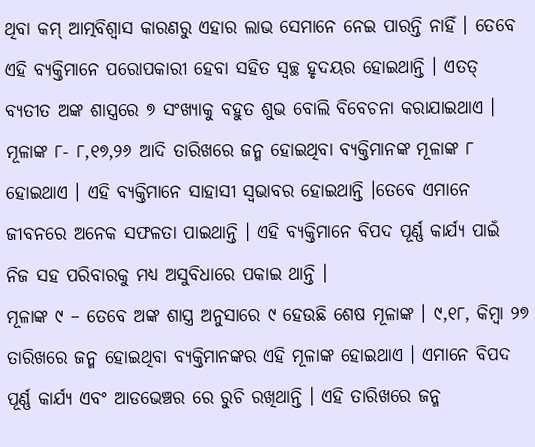ଥିବା କମ୍ ଆତ୍ମବିଶ୍ୱାସ କାରଣରୁ ଏହାର ଲାଭ ସେମାନେ ନେଇ ପାରନ୍ତି ନାହିଁ । ତେବେ ଏହି ବ୍ୟକ୍ତିମାନେ ପରୋପକାରୀ ହେବା ସହିତ ସ୍ୱଚ୍ଛ ହୃଦୟର ହୋଇଥାନ୍ତି । ଏତତ୍ ବ୍ୟତୀତ ଅଙ୍କ ଶାସ୍ତ୍ରରେ ୭ ସଂଖ୍ୟାକୁ ବହୁତ ଶୁଭ ବୋଲି ବିବେଚନା କରାଯାଇଥାଏ ।
ମୂଳାଙ୍କ ୮- ୮,୧୭,୨୬ ଆଦି ତାରିଖରେ ଜନ୍ମ ହୋଇଥିବା ବ୍ୟକ୍ତିମାନଙ୍କ ମୂଳାଙ୍କ ୮ ହୋଇଥାଏ । ଏହି ବ୍ୟକ୍ତିମାନେ ସାହାସୀ ସ୍ୱଭାବର ହୋଇଥାନ୍ତି ।ତେବେ ଏମାନେ ଜୀବନରେ ଅନେକ ସଫଳତା ପାଇଥାନ୍ତି । ଏହି ବ୍ୟକ୍ତିମାନେ ବିପଦ ପୂର୍ଣ୍ଣ କାର୍ଯ୍ୟ ପାଇଁ ନିଜ ସହ ପରିବାରକୁ ମଧ୍ୟ ଅସୁବିଧାରେ ପକାଇ ଥାନ୍ତି ।
ମୂଳାଙ୍କ ୯ – ତେବେ ଅଙ୍କ ଶାସ୍ତ୍ର ଅନୁସାରେ ୯ ହେଉଛି ଶେଷ ମୂଳାଙ୍କ । ୯,୧୮, କିମ୍ବା ୨୭ ତାରିଖରେ ଜନ୍ମ ହୋଇଥିବା ବ୍ୟକ୍ତିମାନଙ୍କର ଏହି ମୂଳାଙ୍କ ହୋଇଥାଏ । ଏମାନେ ବିପଦ ପୂର୍ଣ୍ଣ କାର୍ଯ୍ୟ ଏବଂ ଆଡଭେଞ୍ଚର ରେ ରୁଚି ରଖିଥାନ୍ତି । ଏହି ତାରିଖରେ ଜନ୍ମ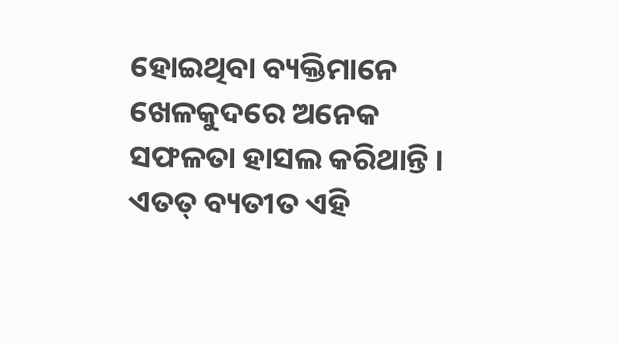ହୋଇଥିବା ବ୍ୟକ୍ତିମାନେ ଖେଳକୁଦରେ ଅନେକ ସଫଳତା ହାସଲ କରିଥାନ୍ତି । ଏତତ୍ ବ୍ୟତୀତ ଏହି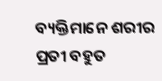ବ୍ୟକ୍ତିମାନେ ଶରୀର ପ୍ରତୀ ବହୁତ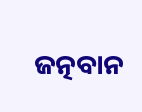ଜତ୍ନବାନ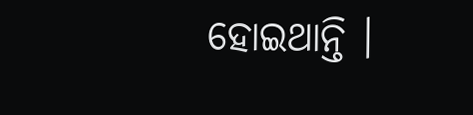ହୋଇଥାନ୍ତି ।